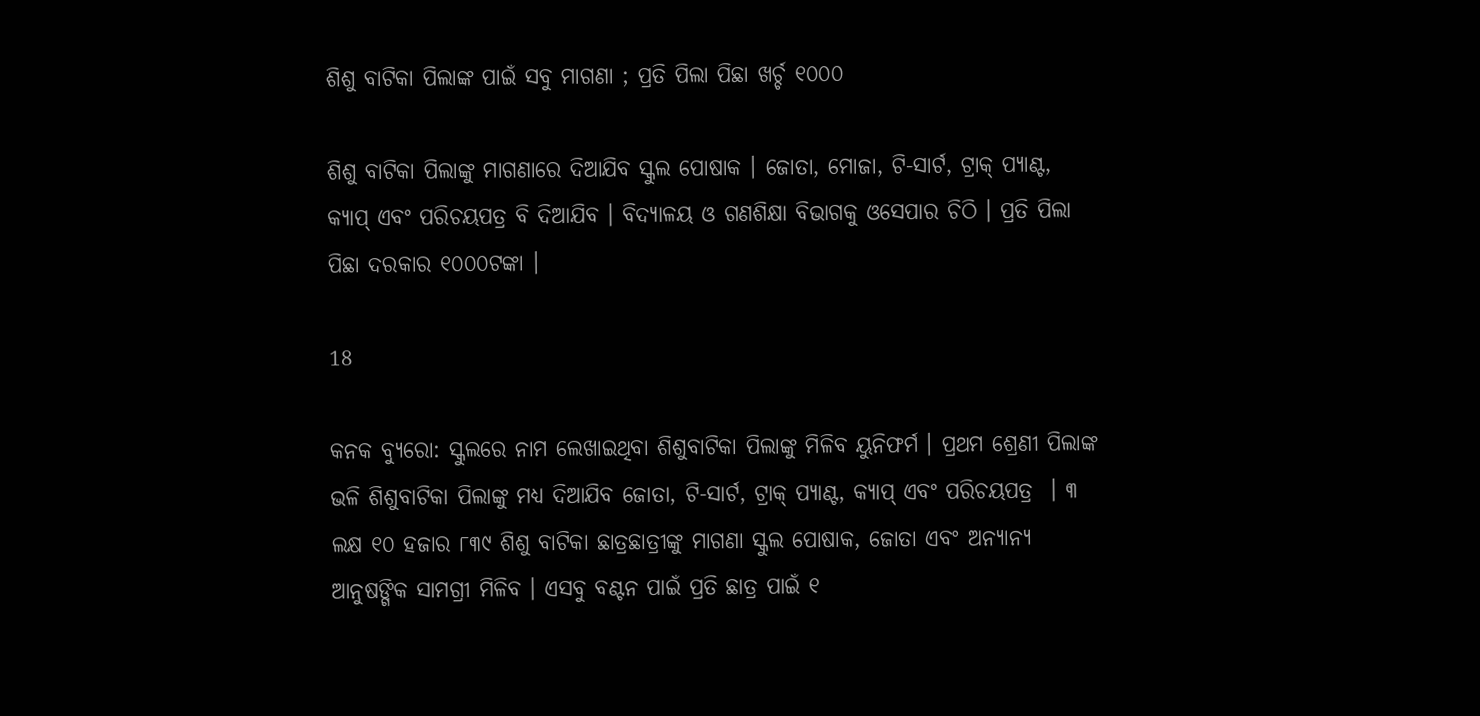ଶିଶୁ ବାଟିକା ପିଲାଙ୍କ ପାଇଁ ସବୁ ମାଗଣା ; ପ୍ରତି ପିଲା ପିଛା ଖର୍ଚ୍ଚ ୧୦୦୦

ଶିଶୁ ବାଟିକା ପିଲାଙ୍କୁ ମାଗଣାରେ ଦିଆଯିବ ସ୍କୁଲ ପୋଷାକ । ଜୋତା, ମୋଜା, ଟି-ସାର୍ଟ, ଟ୍ରାକ୍ ପ୍ୟାଣ୍ଟ, କ୍ୟାପ୍ ଏବଂ ପରିଚୟପତ୍ର ବି ଦିଆଯିବ । ବିଦ୍ୟାଳୟ ଓ ଗଣଶିକ୍ଷା ବିଭାଗକୁ ଓସେପାର ଚିଠି । ପ୍ରତି ପିଲା ପିଛା ଦରକାର ୧୦୦୦ଟଙ୍କା ।

18

କନକ ବ୍ୟୁରୋ: ସ୍କୁଲରେ ନାମ ଲେଖାଇଥିବା ଶିଶୁବାଟିକା ପିଲାଙ୍କୁ ମିଳିବ ୟୁନିଫର୍ମ । ପ୍ରଥମ ଶ୍ରେଣୀ ପିଲାଙ୍କ ଭଳି ଶିଶୁବାଟିକା ପିଲାଙ୍କୁ ମଧ୍ୟ ଦିଆଯିବ ଜୋତା, ଟି-ସାର୍ଟ, ଟ୍ରାକ୍ ପ୍ୟାଣ୍ଟ, କ୍ୟାପ୍ ଏବଂ ପରିଚୟପତ୍ର  । ୩ ଲକ୍ଷ ୧୦ ହଜାର ୮୩୯ ଶିଶୁ ବାଟିକା ଛାତ୍ରଛାତ୍ରୀଙ୍କୁ ମାଗଣା ସ୍କୁଲ ପୋଷାକ, ଜୋତା ଏବଂ ଅନ୍ୟାନ୍ୟ ଆନୁଷଙ୍ଗିକ ସାମଗ୍ରୀ ମିଳିବ । ଏସବୁ ବଣ୍ଟନ ପାଇଁ ପ୍ରତି ଛାତ୍ର ପାଇଁ ୧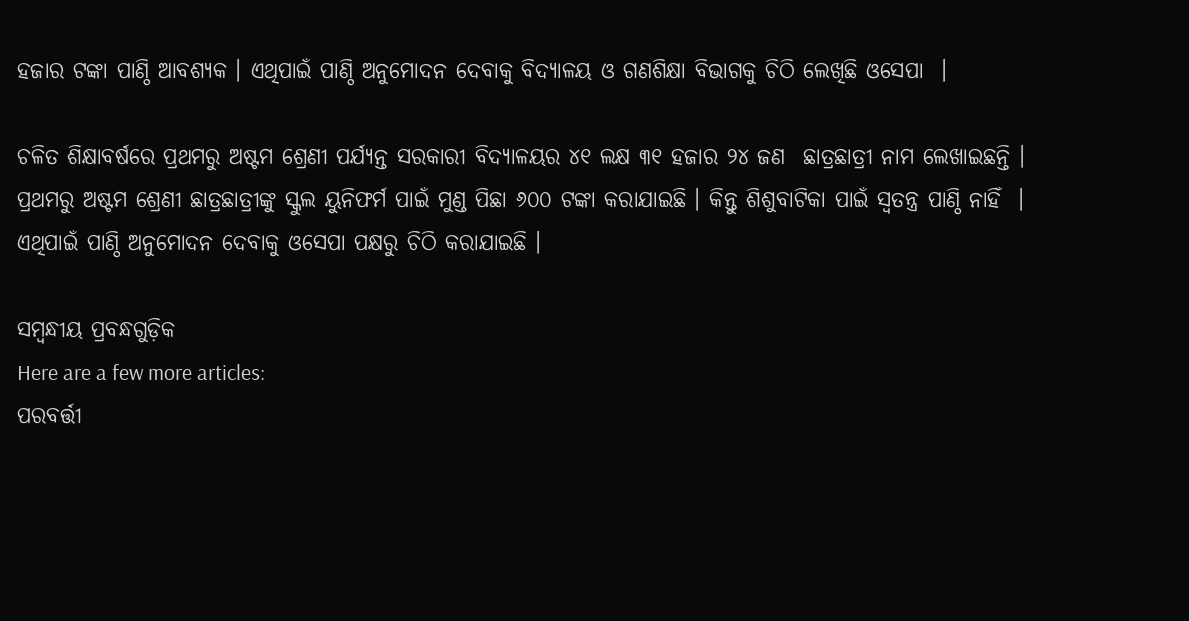ହଜାର ଟଙ୍କା ପାଣ୍ଠି ଆବଶ୍ୟକ । ଏଥିପାଇଁ ପାଣ୍ଠି ଅନୁମୋଦନ ଦେବାକୁ ବିଦ୍ୟାଳୟ ଓ ଗଣଶିକ୍ଷା ବିଭାଗକୁ ଚିଠି ଲେଖିଛି ଓସେପା  ।

ଚଳିତ ଶିକ୍ଷାବର୍ଷରେ ପ୍ରଥମରୁ ଅଷ୍ଟମ ଶ୍ରେଣୀ ପର୍ଯ୍ୟନ୍ତ ସରକାରୀ ବିଦ୍ୟାଳୟର ୪୧ ଲକ୍ଷ ୩୧ ହଜାର ୨୪ ଜଣ  ଛାତ୍ରଛାତ୍ରୀ ନାମ ଲେଖାଇଛନ୍ତି । ପ୍ରଥମରୁ ଅଷ୍ଟମ ଶ୍ରେଣୀ ଛାତ୍ରଛାତ୍ରୀଙ୍କୁ ସ୍କୁଲ ୟୁନିଫର୍ମ ପାଇଁ ମୁଣ୍ଡ ପିଛା ୬୦୦ ଟଙ୍କା କରାଯାଇଛି । କିନ୍ତୁ ଶିଶୁବାଟିକା ପାଇଁ ସ୍ବତନ୍ତ୍ର ପାଣ୍ଠି ନାହିଁ  । ଏଥିପାଇଁ ପାଣ୍ଠି ଅନୁମୋଦନ ଦେବାକୁ ଓସେପା ପକ୍ଷରୁ ଚିଠି କରାଯାଇଛି ।

ସମ୍ବନ୍ଧୀୟ ପ୍ରବନ୍ଧଗୁଡ଼ିକ
Here are a few more articles:
ପରବର୍ତ୍ତୀ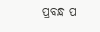ପ୍ରବନ୍ଧ ପ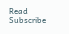Read
Subscribe